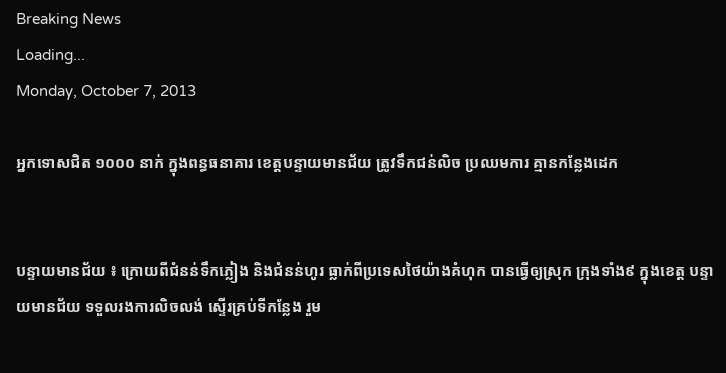Breaking News
Loading...
Monday, October 7, 2013

អ្នកទោសជិត ១០០០ នាក់ ក្នុងពន្ធធនាគារ ខេត្តបន្ទាយមានជ័យ ត្រូវទឹកជន់លិច ប្រឈមការ គ្មានកន្លែងដេក


បន្ទាយមានជ័យ ៖ ក្រោយពីជំនន់ទឹកភ្លៀង និងជំនន់ហូរ ធ្លាក់ពីប្រទេសថៃយ៉ាងគំហុក បានធ្វើឲ្យស្រុក ក្រុងទាំង៩ ក្នុងខេត្ត បន្ទាយមានជ័យ ទទួលរងការលិចលង់ ស្ទើរគ្រប់ទីកន្លែង រួម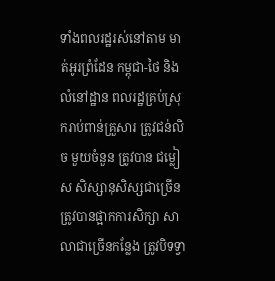ទាំងពលរដ្ឋរស់នៅតាម មាត់អូរព្រំដែន កម្ពុជា-ថៃ និងលំនៅដ្ឋាន ពលរដ្ឋគ្រប់ស្រុករាប់ពាន់គ្រួសារ ត្រូវជន់លិច មួយចំនួន ត្រូវបាន ជម្លៀស សិស្សានុសិស្សជាច្រើន ត្រូវបានផ្អាកការសិក្សា សាលាជាច្រើនកន្លែង ត្រូវបិទទ្វា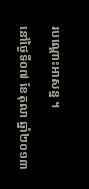របណ្តោះអាសន្ន ។

នៅថ្ងៃទី០៧ ខែតុលា ឆ្នាំ២០១៣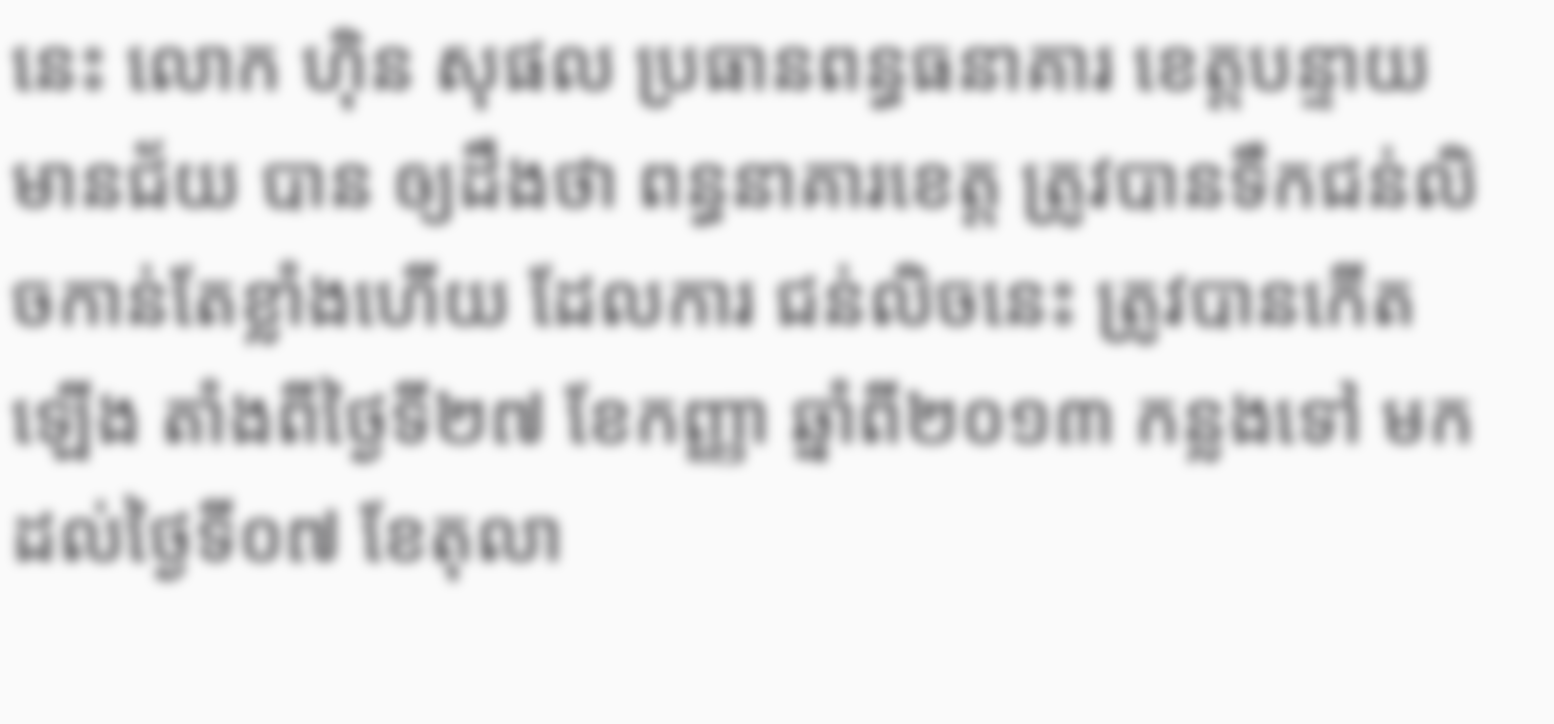នេះ លោក ហ៊ិន សុផល ប្រធានពន្ធធនាគារ ខេត្តបន្ទាយមានជ័យ បាន ឲ្យដឹងថា ពន្ធនាគារខេត្ត ត្រូវបានទឹកជន់លិចកាន់តែខ្លាំងហើយ ដែលការ ជន់លិចនេះ ត្រូវបានកើតឡើង តាំងពីថ្ងៃទី២៧ ខែកញ្ញា ឆ្នាំពី២០១៣ កន្លងទៅ មកដល់ថ្ងៃទី០៧ ខែតុលា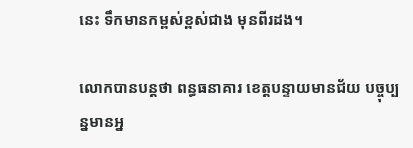នេះ ទឹកមានកម្ពស់ខ្ពស់ជាង មុនពីរដង។

លោកបានបន្តថា ពន្ធធនាគារ ខេត្តបន្ទាយមានជ័យ បច្ចុប្បន្នមានអ្ន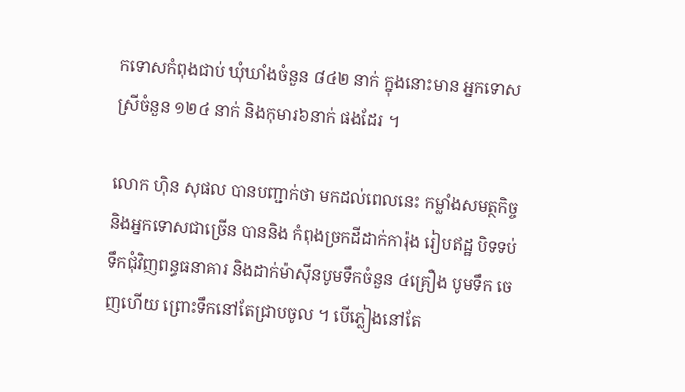កទោសកំពុងជាប់ ឃុំឃាំងចំនួន ៨៤២ នាក់ ក្នុងនោះមាន អ្នកទោសស្រីចំនួន ១២៤ នាក់ និងកុមារ៦នាក់ ផងដែរ ។

លោក ហ៊ិន សុផល បានបញ្ជាក់ថា មកដល់ពេលនេះ កម្លាំងសមត្ថកិច្ច និងអ្នកទោសជាច្រើន បាននិង កំពុងច្រកដីដាក់ការ៉ុង រៀបឥដ្ឋ បិទទប់ទឹកជុំវិញពន្ធធនាគារ និងដាក់ម៉ាស៊ីនបូមទឹកចំនួន ៤គ្រឿង បូមទឹក ចេញហើយ ព្រោះទឹកនៅតែជ្រាបចូល ។ បើភ្លៀងនៅតែ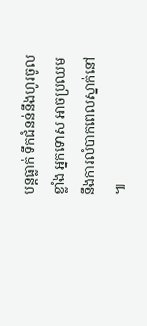បន្តធ្លាក់ ទឹកជំនន់នឹងហូរចូលខ្លាំង អ្នកទោស អាចប្រឈមនឹងការលំបាកពេលស្នាក់នៅ ៕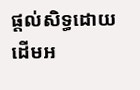ផ្តល់សិទ្ធដោយ ដើមអ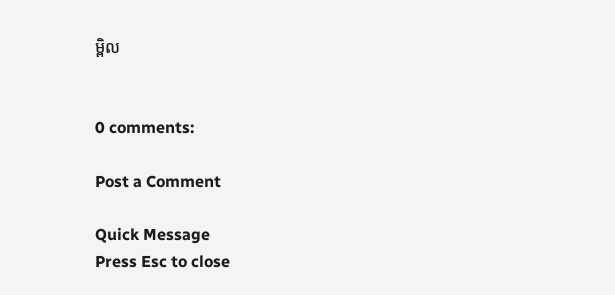ម្ពិល


0 comments:

Post a Comment

Quick Message
Press Esc to close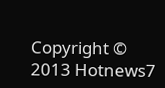Copyright © 2013 Hotnews7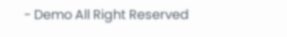- Demo All Right Reserved